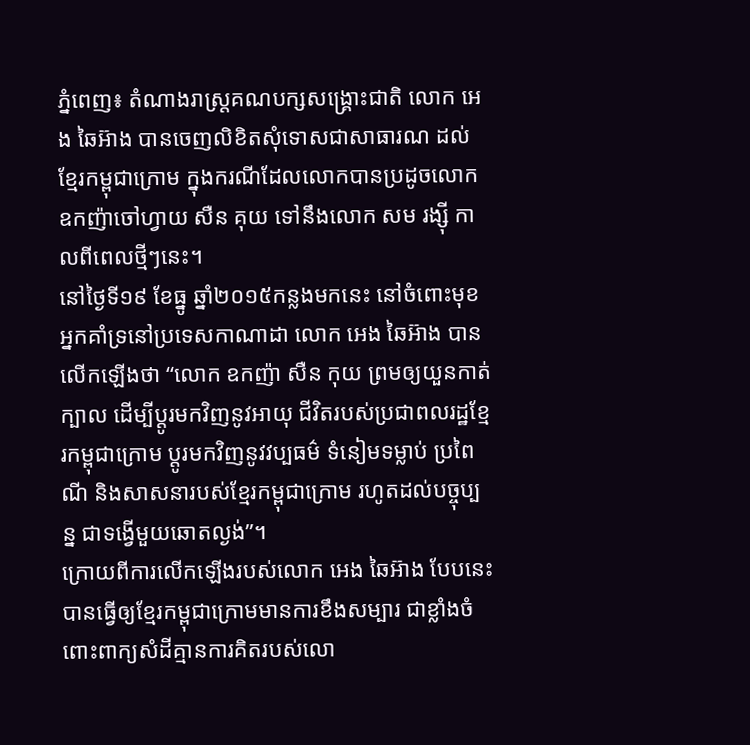ភ្នំពេញ៖ តំណាងរាស្រ្តគណបក្សសង្រ្គោះជាតិ លោក អេង ឆៃអ៊ាង បានចេញលិខិតសុំទោសជាសាធារណ ដល់ខ្មែរកម្ពុជាក្រោម ក្នុងករណីដែលលោកបានប្រដូចលោក ឧកញ៉ាចៅហ្វាយ សឺន គុយ ទៅនឹងលោក សម រង្ស៊ី កាលពីពេលថ្មីៗនេះ។
នៅថ្ងៃទី១៩ ខែធ្នូ ឆ្នាំ២០១៥កន្លងមកនេះ នៅចំពោះមុខអ្នកគាំទ្រនៅប្រទេសកាណាដា លោក អេង ឆៃអ៊ាង បានលើកឡើងថា “លោក ឧកញ៉ា សឺន កុយ ព្រមឲ្យយួនកាត់ក្បាល ដើម្បីប្តូរមកវិញនូវអាយុ ជីវិតរបស់ប្រជាពលរដ្ឋខ្មែរកម្ពុជាក្រោម ប្តូរមកវិញនូវវប្បធម៌ ទំនៀមទម្លាប់ ប្រពៃណី និងសាសនារបស់ខ្មែរកម្ពុជាក្រោម រហូតដល់បច្ចុប្បន្ន ជាទង្វើមួយឆោតល្ងង់”។
ក្រោយពីការលើកឡើងរបស់លោក អេង ឆៃអ៊ាង បែបនេះ បានធ្វើឲ្យខ្មែរកម្ពុជាក្រោមមានការខឹងសម្បារ ជាខ្លាំងចំពោះពាក្យសំដីគ្មានការគិតរបស់លោ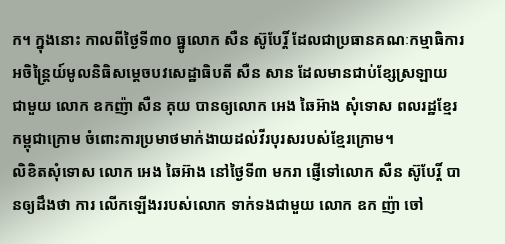ក។ ក្នុងនោះ កាលពីថ្ងៃទី៣០ ធ្នូលោក សឺន ស៊ូបែរ្តិ៍ ដែលជាប្រធានគណៈកម្មាធិការ អចិន្រ្តៃយ៍មូលនិធិសម្តេចបវសេដ្ឋាធិបតី សឺន សាន ដែលមានជាប់ខ្សែស្រឡាយ ជាមួយ លោក ឧកញ៉ា សឺន គុយ បានឲ្យលោក អេង ឆៃអ៊ាង សុំទោស ពលរដ្ឋខ្មែរកម្ពុជាក្រោម ចំពោះការប្រមាថមាក់ងាយដល់វីរបុរសរបស់ខ្មែរក្រោម។
លិខិតសុំទោស លោក អេង ឆៃអ៊ាង នៅថ្ងៃទី៣ មករា ផ្ញើទៅលោក សឺន ស៊ូបែរ្តិ៍ បានឲ្យដឹងថា ការ លើកឡើងររបស់លោក ទាក់ទងជាមួយ លោក ឧក ញ៉ា ចៅ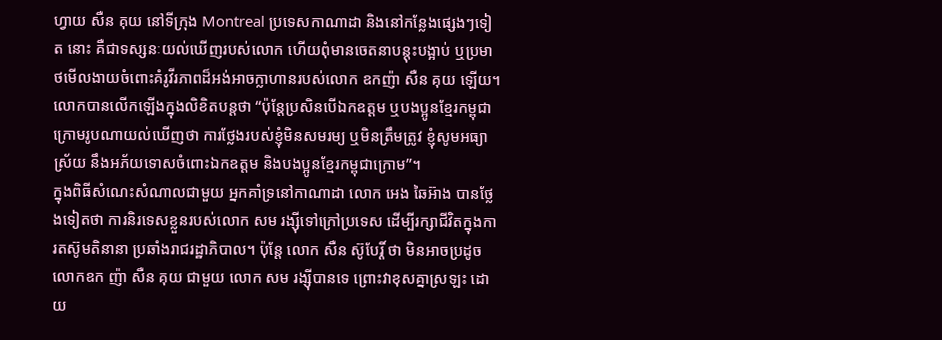ហ្វាយ សឺន គុយ នៅទីក្រុង Montreal ប្រទេសកាណាដា និងនៅកន្លែងផ្សេងៗទៀត នោះ គឺជាទស្សនៈយល់ឃើញរបស់លោក ហើយពុំមានចេតនាបន្តុះបង្អាប់ ឬប្រមាថមើលងាយចំពោះគំរូវីរភាពដ៏អង់អាចក្លាហានរបស់លោក ឧកញ៉ា សឺន គុយ ឡើយ។
លោកបានលើកឡើងក្នុងលិខិតបន្តថា “ប៉ុន្តែប្រសិនបើឯកឧត្តម ឬបងប្អូនខ្មែរកម្ពុជាក្រោមរូបណាយល់ឃើញថា ការថ្លែងរបស់ខ្ញុំមិនសមរម្យ ឬមិនត្រឹមត្រូវ ខ្ញុំសូមអធ្យាស្រ័យ នឹងអភ័យទោសចំពោះឯកឧត្តម និងបងប្អូនខ្មែរកម្ពុជាក្រោម”។
ក្នុងពិធីសំណេះសំណាលជាមួយ អ្នកគាំទ្រនៅកាណាដា លោក អេង ឆៃអ៊ាង បានថ្លែងទៀតថា ការនិរទេសខ្លួនរបស់លោក សម រង្ស៊ីទៅក្រៅប្រទេស ដើម្បីរក្សាជីវិតក្នុងការតស៊ូមតិនានា ប្រឆាំងរាជរដ្ឋាភិបាល។ ប៉ុន្តែ លោក សឺន ស៊ូបែរ្តិ៍ ថា មិនអាចប្រដូច លោកឧក ញ៉ា សឺន គុយ ជាមួយ លោក សម រង្ស៊ីបានទេ ព្រោះវាខុសគ្នាស្រឡះ ដោយ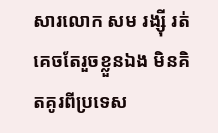សារលោក សម រង្ស៊ី រត់គេចតែរួចខ្លួនឯង មិនគិតគូរពីប្រទេស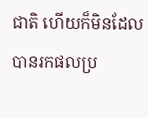ជាតិ ហើយក៏មិនដែលបានរកផលប្រ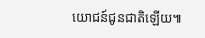យោជន៍ជូនជាតិឡើយ៕